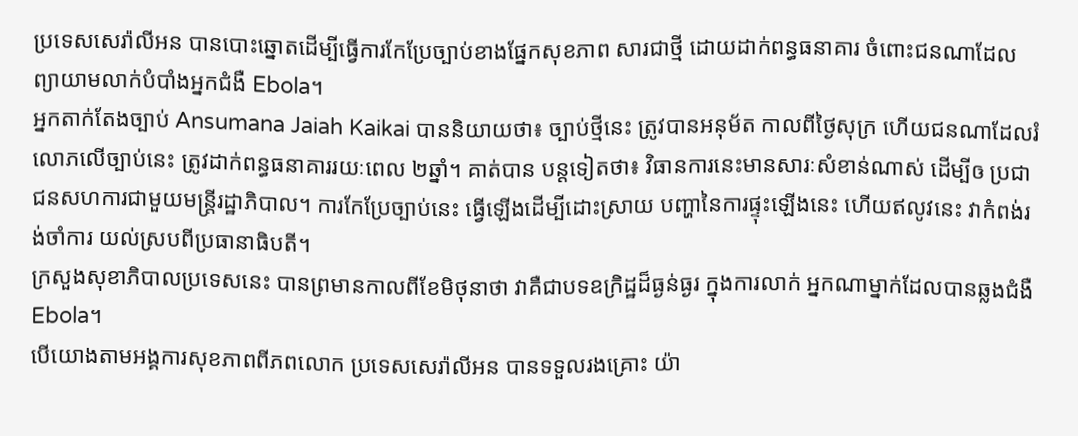ប្រទេសសេរ៉ាលីអន បានបោះឆ្នោតដើម្បីធ្វើការកែប្រែច្បាប់ខាងផ្នែកសុខភាព សារជាថ្មី ដោយដាក់ពន្ធធនាគារ ចំពោះជនណាដែលព្យាយាមលាក់បំបាំងអ្នកជំងឺ Ebola។
អ្នកតាក់តែងច្បាប់ Ansumana Jaiah Kaikai បាននិយាយថា៖ ច្បាប់ថ្មីនេះ ត្រូវបានអនុម័ត កាលពីថ្ងៃសុក្រ ហើយជនណាដែលរំលោភលើច្បាប់នេះ ត្រូវដាក់ពន្ធធនាគាររយៈពេល ២ឆ្នាំ។ គាត់បាន បន្តទៀតថា៖ វិធានការនេះមានសារៈសំខាន់ណាស់ ដើម្បីឲ ប្រជាជនសហការជាមួយមន្ត្រីរដ្ឋាភិបាល។ ការកែប្រែច្បាប់នេះ ធ្វើឡើងដើម្បីដោះស្រាយ បញ្ហានៃការផ្ទុះឡើងនេះ ហើយឥលូវនេះ វាកំពង់រង់ចាំការ យល់ស្របពីប្រធានាធិបតី។
ក្រសួងសុខាភិបាលប្រទេសនេះ បានព្រមានកាលពីខែមិថុនាថា វាគឺជាបទឧក្រិដ្ឋដ៏ធ្ងន់ធ្ងរ ក្នុងការលាក់ អ្នកណាម្នាក់ដែលបានឆ្លងជំងឺ Ebola។
បើយោងតាមអង្គការសុខភាពពីភពលោក ប្រទេសសេរ៉ាលីអន បានទទួលរងគ្រោះ យ៉ា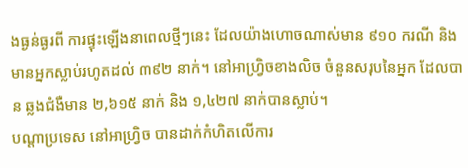ងធ្ងន់ធ្ងរពី ការផ្ទុះឡើងនាពេលថ្មីៗនេះ ដែលយ៉ាងហោចណាស់មាន ៩១០ ករណី និងមានអ្នកស្លាប់រហូតដល់ ៣៩២ នាក់។ នៅអាហ្រ្វិចខាងលិច ចំនួនសរុបនៃអ្នក ដែលបាន ឆ្លងជំងឺមាន ២,៦១៥ នាក់ និង ១,៤២៧ នាក់បានស្លាប់។
បណ្តាប្រទេស នៅអាហ្រ្វិច បានដាក់កំហិតលើការ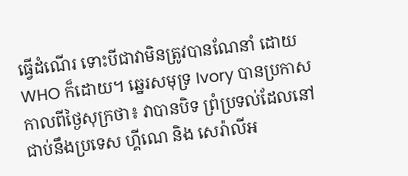ធ្វើដំណើរ ទោះបីជាវាមិនត្រូវបានណែនាំ ដោយ WHO ក៏ដោយ។ ឆ្នេរសមុទ្រ Ivory បានប្រកាសកាលពីថ្ងៃសុក្រថា៖ វាបានបិទ ព្រំប្រទល់ដែលនៅជាប់នឹងប្រទេស ហ្គីណេ និង សេរ៉ាលីអ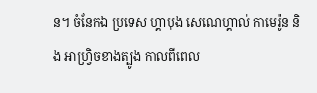ន។ ចំនែកឯ ប្រទេស ហ្គាបុង សេណេហ្គាល់ កាមេរ៉ូន និង អាហ្រ្វិចខាងត្បូង កាលពីពេល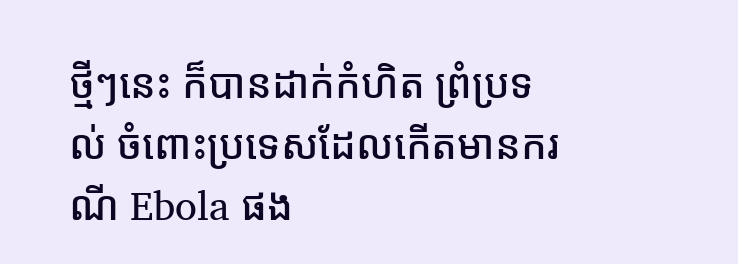ថ្មីៗនេះ ក៏បានដាក់កំហិត ព្រំប្រទល់ ចំពោះប្រទេសដែលកើតមានករណី Ebola ផង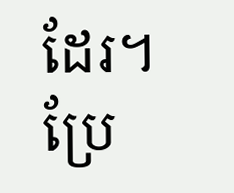ដែរ។
ប្រែ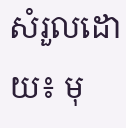សំរួលដោយ៖ មុ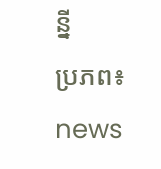ន្នី
ប្រភព៖ news